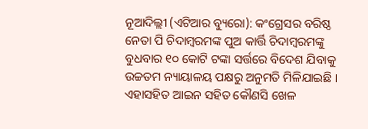ନୂଆଦିଲ୍ଲୀ (ଏଟିଆର ବ୍ୟୁରୋ): କଂଗ୍ରେସର ବରିଷ୍ଠ ନେତା ପି ଚିଦାମ୍ବରମଙ୍କ ପୁଅ କାର୍ତ୍ତି ଚିଦାମ୍ବରମଙ୍କୁ ବୁଧବାର ୧୦ କୋଟି ଟଙ୍କା ସର୍ତ୍ତରେ ବିଦେଶ ଯିବାକୁ ଉଚ୍ଚତମ ନ୍ୟାୟାଳୟ ପକ୍ଷରୁ ଅନୁମତି ମିଳିଯାଇଛି । ଏହାସହିତ ଆଇନ ସହିତ କୌଣସି ଖେଳ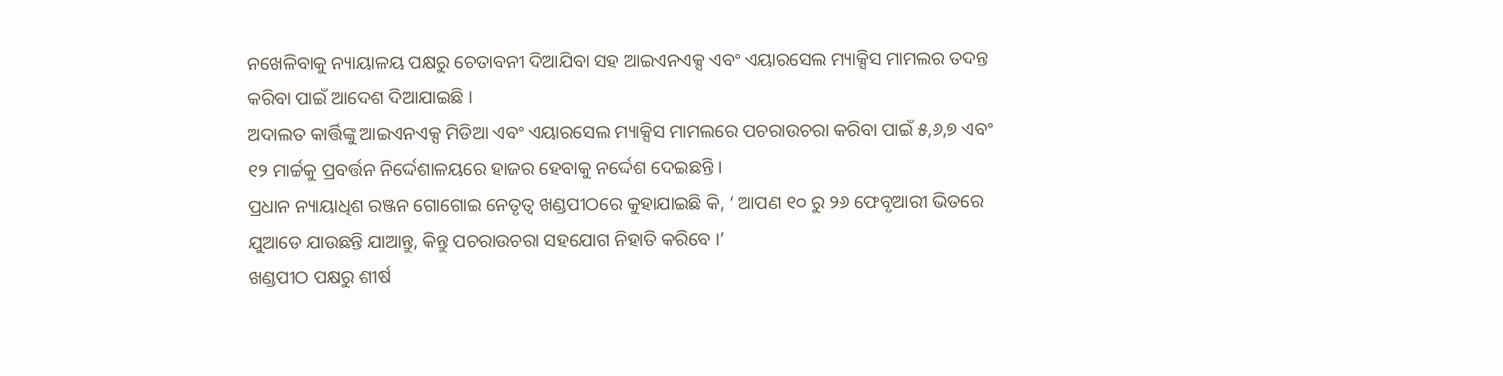ନଖେଳିବାକୁ ନ୍ୟାୟାଳୟ ପକ୍ଷରୁ ଚେତାବନୀ ଦିଆଯିବା ସହ ଆଇଏନଏକ୍ସ ଏବଂ ଏୟାରସେଲ ମ୍ୟାକ୍ସିସ ମାମଲର ତଦନ୍ତ କରିବା ପାଇଁ ଆଦେଶ ଦିଆଯାଇଛି ।
ଅଦାଲତ କାର୍ତ୍ତିଙ୍କୁ ଆଇଏନଏକ୍ସ ମିଡିଆ ଏବଂ ଏୟାରସେଲ ମ୍ୟାକ୍ସିସ ମାମଲରେ ପଚରାଉଚରା କରିବା ପାଇଁ ୫,୬,୭ ଏବଂ ୧୨ ମାର୍ଚ୍ଚକୁ ପ୍ରବର୍ତ୍ତନ ନିର୍ଦ୍ଦେଶାଳୟରେ ହାଜର ହେବାକୁ ନର୍ଦ୍ଦେଶ ଦେଇଛନ୍ତି ।
ପ୍ରଧାନ ନ୍ୟାୟାଧିଶ ରଞ୍ଜନ ଗୋଗୋଇ ନେତୃତ୍ୱ ଖଣ୍ଡପୀଠରେ କୁହାଯାଇଛି କି, ‘ ଆପଣ ୧୦ ରୁ ୨୬ ଫେବୃଆରୀ ଭିତରେ ଯୁଆଡେ ଯାଉଛନ୍ତି ଯାଆନ୍ତୁ, କିନ୍ତୁ ପଚରାଉଚରା ସହଯୋଗ ନିହାତି କରିବେ ।’
ଖଣ୍ଡପୀଠ ପକ୍ଷରୁ ଶୀର୍ଷ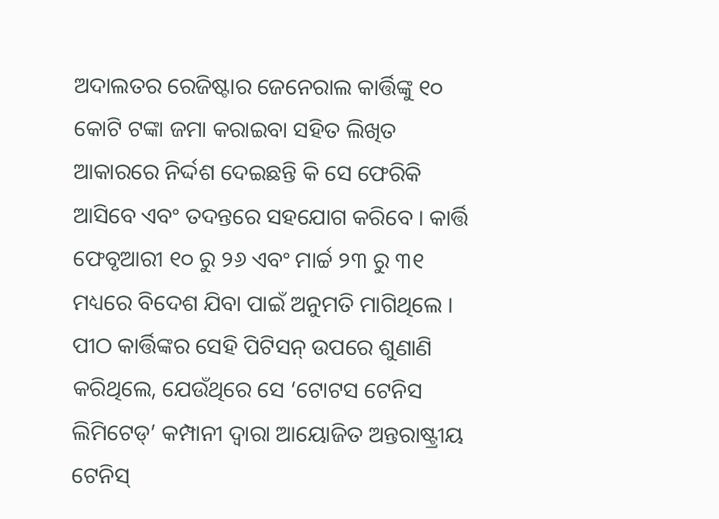ଅଦାଲତର ରେଜିଷ୍ଟାର ଜେନେରାଲ କାର୍ତ୍ତିଙ୍କୁ ୧୦ କୋଟି ଟଙ୍କା ଜମା କରାଇବା ସହିତ ଲିଖିତ ଆକାରରେ ନିର୍ଦ୍ଦଶ ଦେଇଛନ୍ତି କି ସେ ଫେରିକି ଆସିବେ ଏବଂ ତଦନ୍ତରେ ସହଯୋଗ କରିବେ । କାର୍ତ୍ତି ଫେବୃଆରୀ ୧୦ ରୁ ୨୬ ଏବଂ ମାର୍ଚ୍ଚ ୨୩ ରୁ ୩୧ ମଧ୍ୟରେ ବିଦେଶ ଯିବା ପାଇଁ ଅନୁମତି ମାଗିଥିଲେ ।
ପୀଠ କାର୍ତ୍ତିଙ୍କର ସେହି ପିଟିସନ୍ ଉପରେ ଶୁଣାଣି କରିଥିଲେ, ଯେଉଁଥିରେ ସେ ‘ଟୋଟସ ଟେନିସ ଲିମିଟେଡ୍’ କମ୍ପାନୀ ଦ୍ୱାରା ଆୟୋଜିତ ଅନ୍ତରାଷ୍ଟ୍ରୀୟ ଟେନିସ୍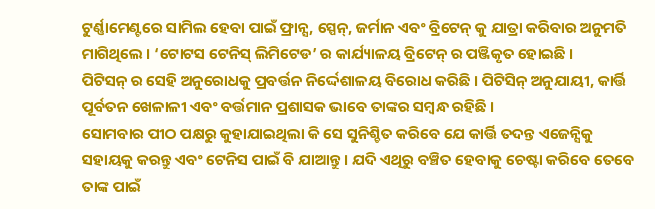ଟୁର୍ଣ୍ଣାମେଣ୍ଟରେ ସାମିଲ ହେବା ପାଇଁ ଫ୍ରାନ୍ସ, ସ୍ପେନ୍, ଜର୍ମାନ ଏବଂ ବ୍ରିଟେନ୍ କୁ ଯାତ୍ରା କରିବାର ଅନୁମତି ମାଗିଥିଲେ । ‘ଟୋଟସ ଟେନିସ୍ ଲିମିଟେଡ’ ର କାର୍ଯ୍ୟାଳୟ ବ୍ରିଟେନ୍ ର ପଞ୍ଜିକୃତ ହୋଇଛି ।
ପିଟିସନ୍ ର ସେହି ଅନୁରୋଧକୁ ପ୍ରବର୍ତ୍ତନ ନିର୍ଦ୍ଦେଶାଳୟ ବିରୋଧ କରିଛି । ପିଟିସିନ୍ ଅନୁଯାୟୀ, କାର୍ତ୍ତି ପୂର୍ବତନ ଖେଳାଳୀ ଏବଂ ବର୍ତ୍ତମାନ ପ୍ରଶାସକ ଭାବେ ତାଙ୍କର ସମ୍ବନ୍ଧ ରହିଛି ।
ସୋମବାର ପୀଠ ପକ୍ଷରୁ କୁହାଯାଇଥିଲା କି ସେ ସୁନିଶ୍ଚିତ କରିବେ ଯେ କାର୍ତ୍ତି ତଦନ୍ତ ଏଜେନ୍ସିକୁ ସହାୟକୁ କରନ୍ତୁ ଏବଂ ଟେନିସ ପାଇଁ ବି ଯାଆନ୍ତୁ । ଯଦି ଏଥିରୁ ବଞ୍ଚିତ ହେବାକୁ ଚେଷ୍ଟା କରିବେ ତେବେ ତାଙ୍କ ପାଇଁ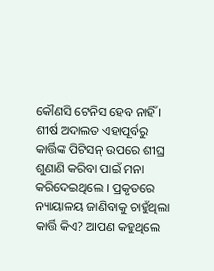କୌଣସି ଟେନିସ ହେବ ନାହିଁ ।
ଶୀର୍ଷ ଅଦାଲତ ଏହାପୂର୍ବରୁ କାର୍ତ୍ତିଙ୍କ ପିଟିସନ୍ ଉପରେ ଶୀଘ୍ର ଶୁଣାଣି କରିବା ପାଇଁ ମନା କରିଦେଇଥିଲେ । ପ୍ରକୃତରେ ନ୍ୟାୟାଳୟ ଜାଣିବାକୁ ଚାହୁଁଥିଲା କାର୍ତ୍ତି କିଏ? ଆପଣ କହୁଥିଲେ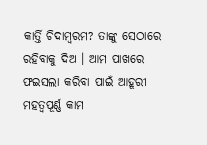କାର୍ତ୍ତି ଚିଦାମ୍ବରମ? ତାଙ୍କୁ ସେଠାରେ ରହିବାକୁ ଦିଅ । ଆମ ପାଖରେ ଫଇସଲା କରିବା ପାଇଁ ଆହୂରୀ ମହତ୍ୱପୂର୍ଣ୍ଣ କାମ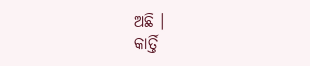ଅଛି ।
କାର୍ତ୍ତି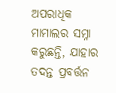ଅପରାଧିକ ମାମାଲର ସମ୍ନା କରୁଛନ୍ତି, ଯାହାର ତଦନ୍ତ ପ୍ରବର୍ତ୍ତନ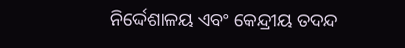ନିର୍ଦ୍ଦେଶାଳୟ ଏବଂ କେନ୍ଦ୍ରୀୟ ତଦନ୍ଦ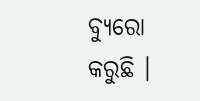ବ୍ୟୁରୋ କରୁଛି ।